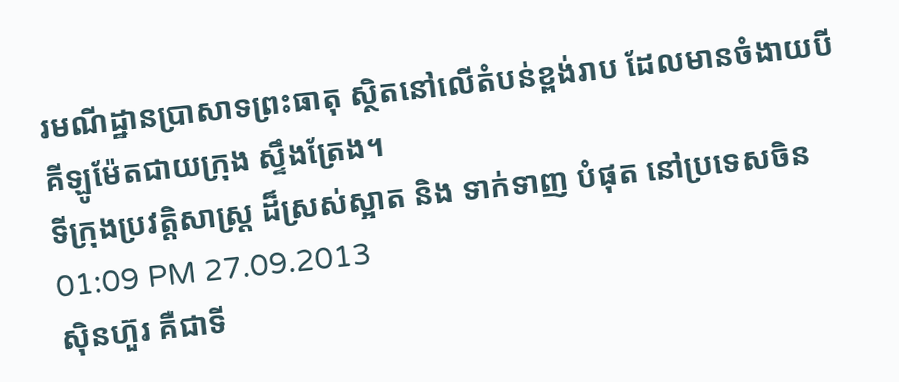រមណីដ្ឋានប្រាសាទព្រះធាតុ ស្ថិតនៅលើតំបន់ខ្ពង់រាប ដែលមានចំងាយបីគីឡូម៉ែតជាយក្រុង ស្ទឹងត្រែង។
ទីក្រុងប្រវត្តិសាស្រ្ត ដ៏ស្រស់ស្អាត និង ទាក់ទាញ បំផុត នៅប្រទេសចិន
01:09 PM 27.09.2013
ស៊ិនហ៊ួរ គឺជាទី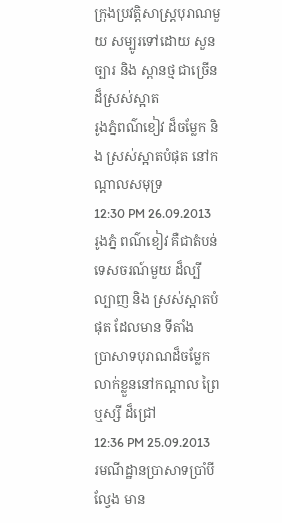ក្រុងប្រវត្តិសាស្រ្តបុរាណមួយ សម្បូរទៅដោយ សួនច្បារ និង ស្ពានថ្ម ជាច្រើន ដ៏ស្រស់ស្អាត
រូងភ្នំពណ៌ខៀវ ដ៏ចម្លែក និង ស្រស់ស្អាតបំផុត នៅកណ្តាលសមុទ្រ
12:30 PM 26.09.2013
រូងភ្នំ ពណ៌ខៀវ គឺជាតំបន់ទេសចរណ៍មួយ ដ៏ល្បីល្បាញ និង ស្រស់ស្អាតបំផុត ដែលមាន ទីតាំង
ប្រាសាទបុរាណដ៏ចម្លែក លាក់ខ្លួននៅកណ្តាល ព្រៃឬស្សី ដ៏ជ្រៅ
12:36 PM 25.09.2013
រមណីដ្ឋានប្រាសាទប្រាំបីល្វែង មាន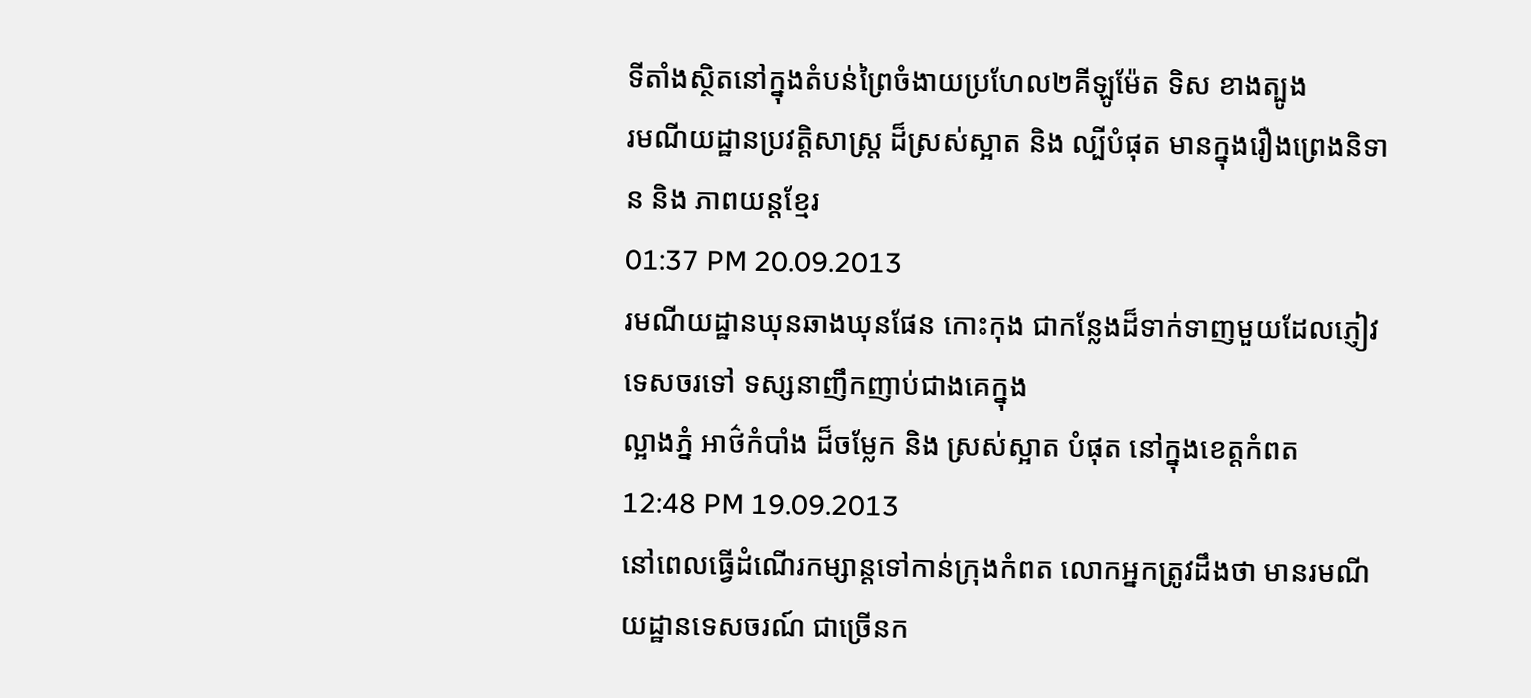ទីតាំងស្ថិតនៅក្នុងតំបន់ព្រៃចំងាយប្រហែល២គីឡូម៉ែត ទិស ខាងត្បូង
រមណីយដ្ឋានប្រវត្តិសាស្រ្ត ដ៏ស្រស់ស្អាត និង ល្បីបំផុត មានក្នុងរឿងព្រេងនិទាន និង ភាពយន្តខ្មែរ
01:37 PM 20.09.2013
រមណីយដ្ឋានឃុនឆាងឃុនផែន កោះកុង ជាកន្លែងដ៏ទាក់ទាញមួយដែលភ្ញៀវទេសចរទៅ ទស្សនាញឹកញាប់ជាងគេក្នុង
ល្អាងភ្នំ អាថ៌កំបាំង ដ៏ចម្លែក និង ស្រស់ស្អាត បំផុត នៅក្នុងខេត្តកំពត
12:48 PM 19.09.2013
នៅពេលធ្វើដំណើរកម្សាន្តទៅកាន់ក្រុងកំពត លោកអ្នកត្រូវដឹងថា មានរមណីយដ្ឋានទេសចរណ៍ ជាច្រើនក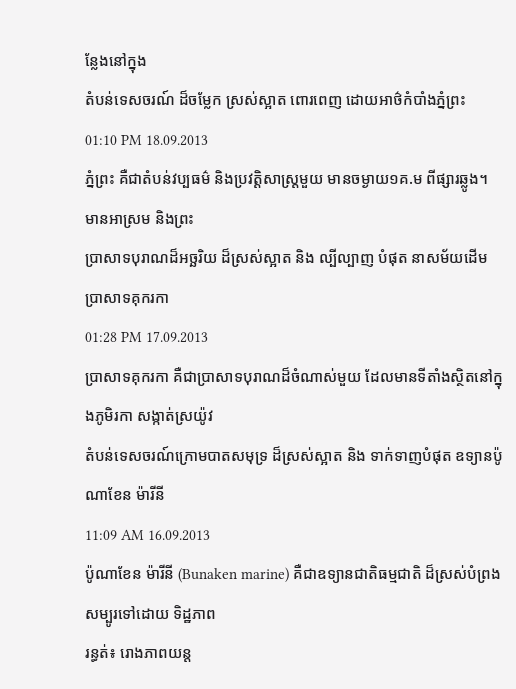ន្លែងនៅក្នុង
តំបន់ទេសចរណ៍ ដ៏ចម្លែក ស្រស់ស្អាត ពោរពេញ ដោយអាថ៌កំបាំងភ្នំព្រះ
01:10 PM 18.09.2013
ភ្នំព្រះ គឺជាតំបន់វប្បធម៌ និងប្រវត្តិសាស្ត្រមួយ មានចម្ងាយ១គ.ម ពីផ្សារឆ្លូង។ មានអាស្រម និងព្រះ
ប្រាសាទបុរាណដ៏អច្ឆរិយ ដ៏ស្រស់ស្អាត និង ល្បីល្បាញ បំផុត នាសម័យដើម ប្រាសាទគុករកា
01:28 PM 17.09.2013
ប្រាសាទគុករកា គឺជាប្រាសាទបុរាណដ៏ចំណាស់មួយ ដែលមានទីតាំងស្ថិតនៅក្នុងភូមិរកា សង្កាត់ស្រយ៉ូវ
តំបន់ទេសចរណ៍ក្រោមបាតសមុទ្រ ដ៏ស្រស់ស្អាត និង ទាក់ទាញបំផុត ឧទ្យានប៉ូណាខែន ម៉ារីនី
11:09 AM 16.09.2013
ប៉ូណាខែន ម៉ារីនី (Bunaken marine) គឺជាឧទ្យានជាតិធម្មជាតិ ដ៏ស្រស់បំព្រង សម្បូរទៅដោយ ទិដ្ឋភាព
រន្ធត់៖ រោងភាពយន្ត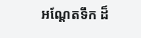អណ្តែតទឹក ដ៏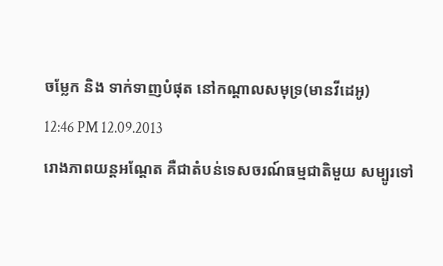ចម្លែក និង ទាក់ទាញបំផុត នៅកណ្តាលសមុទ្រ(មានវីដេអូ)
12:46 PM 12.09.2013
រោងភាពយន្តអណ្តែត គឺជាតំបន់ទេសចរណ៍ធម្មជាតិមួយ សម្បូរទៅ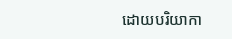ដោយបរិយាកា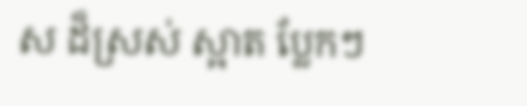ស ដ៏ស្រស់ ស្អាត ប្លែកៗ